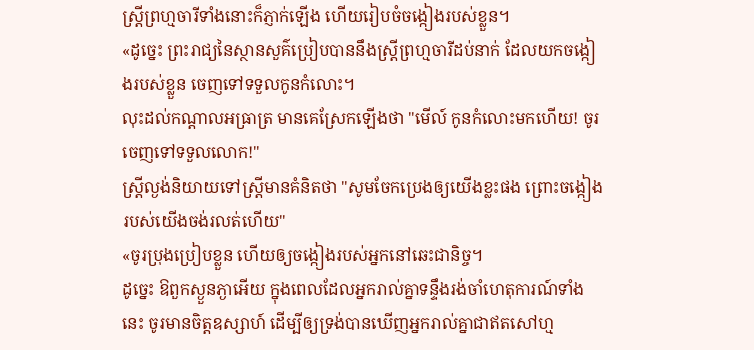ស្រី្តព្រហ្មចារីទាំងនោះក៏ភ្ញាក់ឡើង ហើយរៀបចំចង្កៀងរបស់ខ្លួន។
«ដូច្នេះ ព្រះរាជ្យនៃស្ថានសួគ៌ប្រៀបបាននឹងស្រី្តព្រហ្មចារីដប់នាក់ ដែលយកចង្កៀងរបស់ខ្លួន ចេញទៅទទួលកូនកំលោះ។
លុះដល់កណ្តាលអធ្រាត្រ មានគេស្រែកឡើងថា "មើល៍ កូនកំលោះមកហើយ! ចូរចេញទៅទទួលលោក!"
ស្ត្រីល្ងង់និយាយទៅស្ត្រីមានគំនិតថា "សូមចែកប្រេងឲ្យយើងខ្លះផង ព្រោះចង្កៀងរបស់យើងចង់រលត់ហើយ"
«ចូរប្រុងប្រៀបខ្លួន ហើយឲ្យចង្កៀងរបស់អ្នកនៅឆេះជានិច្ច។
ដូច្នេះ ឱពួកស្ងួនភ្ងាអើយ ក្នុងពេលដែលអ្នករាល់គ្នាទន្ទឹងរង់ចាំហេតុការណ៍ទាំងនេះ ចូរមានចិត្តឧស្សាហ៍ ដើម្បីឲ្យទ្រង់បានឃើញអ្នករាល់គ្នាជាឥតសៅហ្ម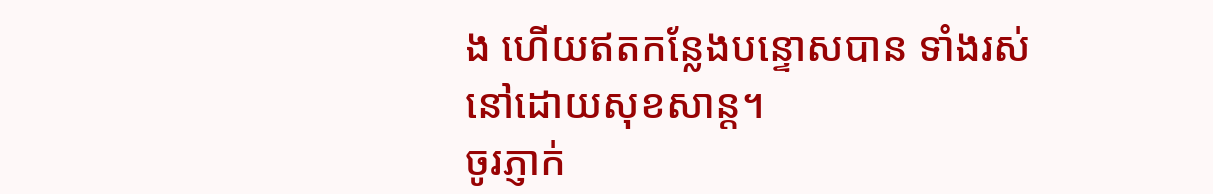ង ហើយឥតកន្លែងបន្ទោសបាន ទាំងរស់នៅដោយសុខសាន្ត។
ចូរភ្ញាក់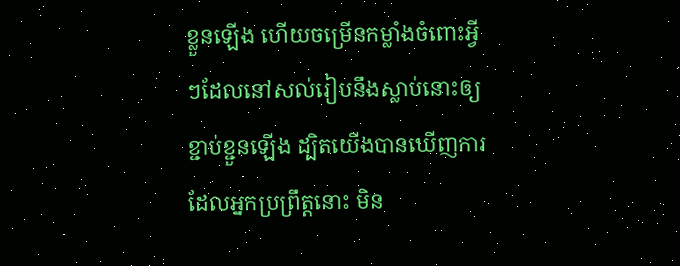ខ្លួនឡើង ហើយចម្រើនកម្លាំងចំពោះអ្វីៗដែលនៅសល់រៀបនឹងស្លាប់នោះឲ្យខ្ជាប់ខ្ជួនឡើង ដ្បិតយើងបានឃើញការដែលអ្នកប្រព្រឹត្តនោះ មិន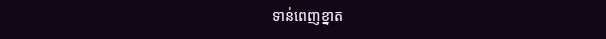ទាន់ពេញខ្នាត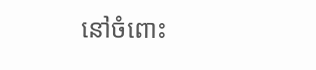នៅចំពោះ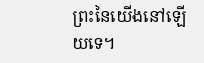ព្រះនៃយើងនៅឡើយទេ។